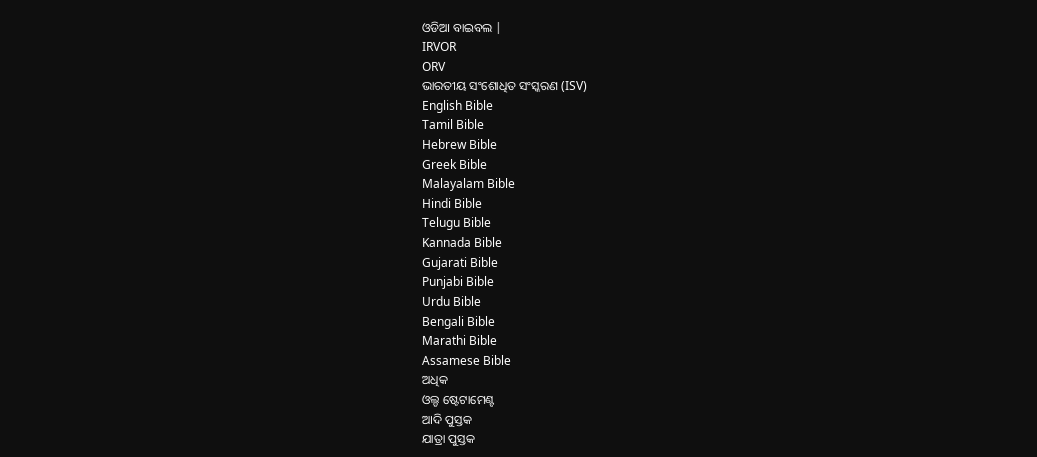ଓଡିଆ ବାଇବଲ |
IRVOR
ORV
ଭାରତୀୟ ସଂଶୋଧିତ ସଂସ୍କରଣ (ISV)
English Bible
Tamil Bible
Hebrew Bible
Greek Bible
Malayalam Bible
Hindi Bible
Telugu Bible
Kannada Bible
Gujarati Bible
Punjabi Bible
Urdu Bible
Bengali Bible
Marathi Bible
Assamese Bible
ଅଧିକ
ଓଲ୍ଡ ଷ୍ଟେଟାମେଣ୍ଟ
ଆଦି ପୁସ୍ତକ
ଯାତ୍ରା ପୁସ୍ତକ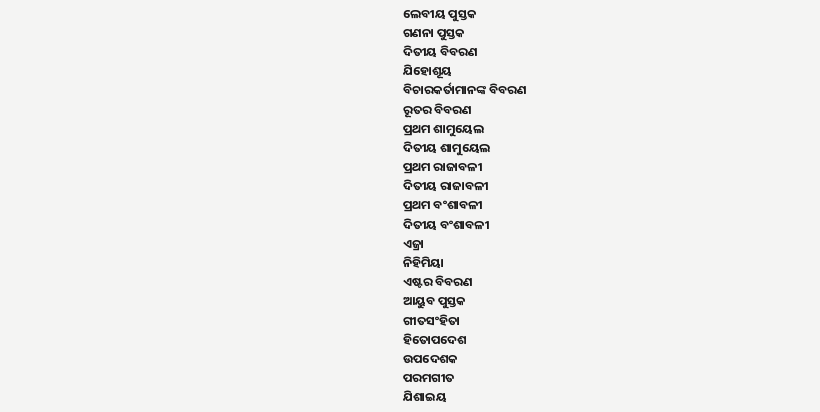ଲେବୀୟ ପୁସ୍ତକ
ଗଣନା ପୁସ୍ତକ
ଦିତୀୟ ବିବରଣ
ଯିହୋଶୂୟ
ବିଚାରକର୍ତାମାନଙ୍କ ବିବରଣ
ରୂତର ବିବରଣ
ପ୍ରଥମ ଶାମୁୟେଲ
ଦିତୀୟ ଶାମୁୟେଲ
ପ୍ରଥମ ରାଜାବଳୀ
ଦିତୀୟ ରାଜାବଳୀ
ପ୍ରଥମ ବଂଶାବଳୀ
ଦିତୀୟ ବଂଶାବଳୀ
ଏଜ୍ରା
ନିହିମିୟା
ଏଷ୍ଟର ବିବରଣ
ଆୟୁବ ପୁସ୍ତକ
ଗୀତସଂହିତା
ହିତୋପଦେଶ
ଉପଦେଶକ
ପରମଗୀତ
ଯିଶାଇୟ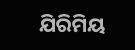ଯିରିମିୟ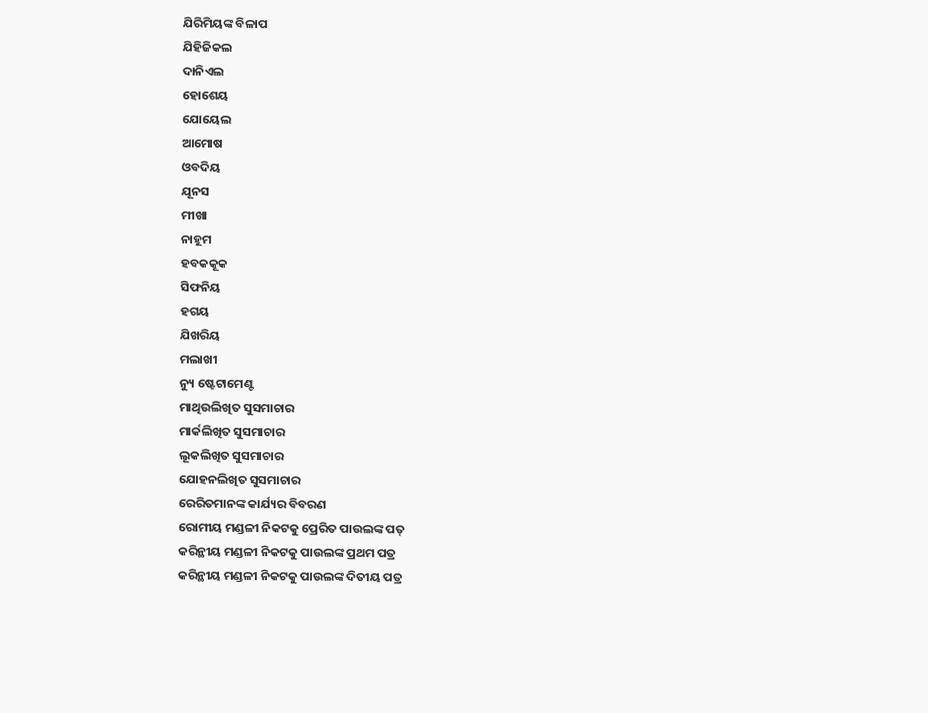ଯିରିମିୟଙ୍କ ବିଳାପ
ଯିହିଜିକଲ
ଦାନିଏଲ
ହୋଶେୟ
ଯୋୟେଲ
ଆମୋଷ
ଓବଦିୟ
ଯୂନସ
ମୀଖା
ନାହୂମ
ହବକକୂକ
ସିଫନିୟ
ହଗୟ
ଯିଖରିୟ
ମଲାଖୀ
ନ୍ୟୁ ଷ୍ଟେଟାମେଣ୍ଟ
ମାଥିଉଲିଖିତ ସୁସମାଚାର
ମାର୍କଲିଖିତ ସୁସମାଚାର
ଲୂକଲିଖିତ ସୁସମାଚାର
ଯୋହନଲିଖିତ ସୁସମାଚାର
ରେରିତମାନଙ୍କ କାର୍ଯ୍ୟର ବିବରଣ
ରୋମୀୟ ମଣ୍ଡଳୀ ନିକଟକୁ ପ୍ରେରିତ ପାଉଲଙ୍କ ପତ୍
କରିନ୍ଥୀୟ ମଣ୍ଡଳୀ ନିକଟକୁ ପାଉଲଙ୍କ ପ୍ରଥମ ପତ୍ର
କରିନ୍ଥୀୟ ମଣ୍ଡଳୀ ନିକଟକୁ ପାଉଲଙ୍କ ଦିତୀୟ ପତ୍ର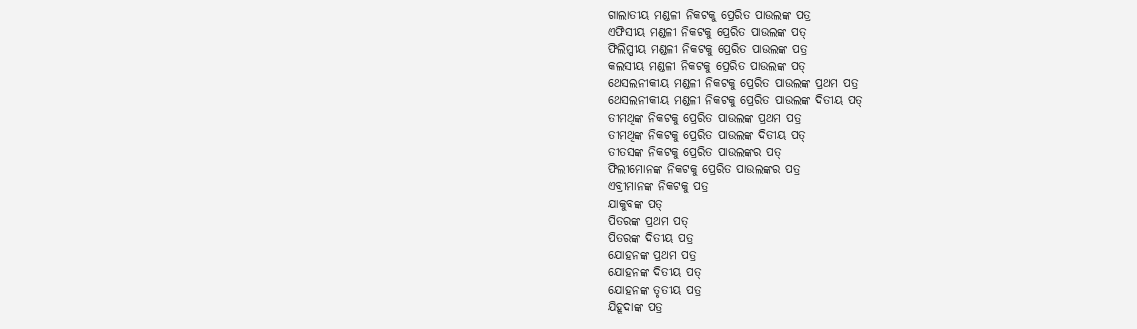ଗାଲାତୀୟ ମଣ୍ଡଳୀ ନିକଟକୁ ପ୍ରେରିତ ପାଉଲଙ୍କ ପତ୍ର
ଏଫିସୀୟ ମଣ୍ଡଳୀ ନିକଟକୁ ପ୍ରେରିତ ପାଉଲଙ୍କ ପତ୍
ଫିଲିପ୍ପୀୟ ମଣ୍ଡଳୀ ନିକଟକୁ ପ୍ରେରିତ ପାଉଲଙ୍କ ପତ୍ର
କଲସୀୟ ମଣ୍ଡଳୀ ନିକଟକୁ ପ୍ରେରିତ ପାଉଲଙ୍କ ପତ୍
ଥେସଲନୀକୀୟ ମଣ୍ଡଳୀ ନିକଟକୁ ପ୍ରେରିତ ପାଉଲଙ୍କ ପ୍ରଥମ ପତ୍ର
ଥେସଲନୀକୀୟ ମଣ୍ଡଳୀ ନିକଟକୁ ପ୍ରେରିତ ପାଉଲଙ୍କ ଦିତୀୟ ପତ୍
ତୀମଥିଙ୍କ ନିକଟକୁ ପ୍ରେରିତ ପାଉଲଙ୍କ ପ୍ରଥମ ପତ୍ର
ତୀମଥିଙ୍କ ନିକଟକୁ ପ୍ରେରିତ ପାଉଲଙ୍କ ଦିତୀୟ ପତ୍
ତୀତସଙ୍କ ନିକଟକୁ ପ୍ରେରିତ ପାଉଲଙ୍କର ପତ୍
ଫିଲୀମୋନଙ୍କ ନିକଟକୁ ପ୍ରେରିତ ପାଉଲଙ୍କର ପତ୍ର
ଏବ୍ରୀମାନଙ୍କ ନିକଟକୁ ପତ୍ର
ଯାକୁବଙ୍କ ପତ୍
ପିତରଙ୍କ ପ୍ରଥମ ପତ୍
ପିତରଙ୍କ ଦିତୀୟ ପତ୍ର
ଯୋହନଙ୍କ ପ୍ରଥମ ପତ୍ର
ଯୋହନଙ୍କ ଦିତୀୟ ପତ୍
ଯୋହନଙ୍କ ତୃତୀୟ ପତ୍ର
ଯିହୂଦାଙ୍କ ପତ୍ର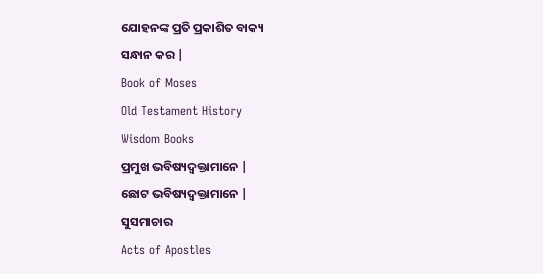ଯୋହନଙ୍କ ପ୍ରତି ପ୍ରକାଶିତ ବାକ୍ୟ
ସନ୍ଧାନ କର |
Book of Moses
Old Testament History
Wisdom Books
ପ୍ରମୁଖ ଭବିଷ୍ୟଦ୍ବକ୍ତାମାନେ |
ଛୋଟ ଭବିଷ୍ୟଦ୍ବକ୍ତାମାନେ |
ସୁସମାଚାର
Acts of Apostles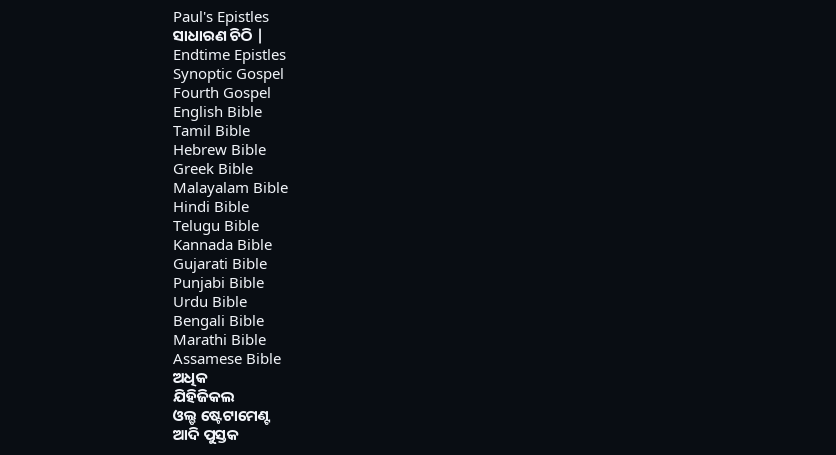Paul's Epistles
ସାଧାରଣ ଚିଠି |
Endtime Epistles
Synoptic Gospel
Fourth Gospel
English Bible
Tamil Bible
Hebrew Bible
Greek Bible
Malayalam Bible
Hindi Bible
Telugu Bible
Kannada Bible
Gujarati Bible
Punjabi Bible
Urdu Bible
Bengali Bible
Marathi Bible
Assamese Bible
ଅଧିକ
ଯିହିଜିକଲ
ଓଲ୍ଡ ଷ୍ଟେଟାମେଣ୍ଟ
ଆଦି ପୁସ୍ତକ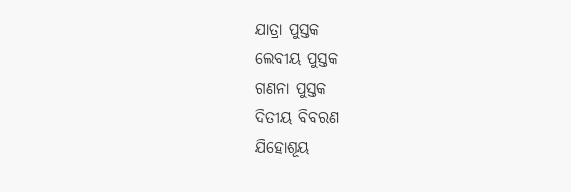ଯାତ୍ରା ପୁସ୍ତକ
ଲେବୀୟ ପୁସ୍ତକ
ଗଣନା ପୁସ୍ତକ
ଦିତୀୟ ବିବରଣ
ଯିହୋଶୂୟ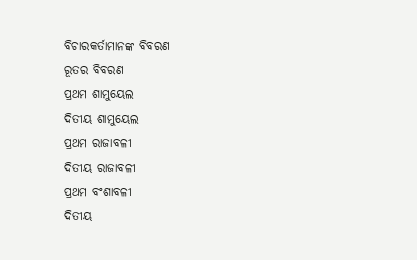ବିଚାରକର୍ତାମାନଙ୍କ ବିବରଣ
ରୂତର ବିବରଣ
ପ୍ରଥମ ଶାମୁୟେଲ
ଦିତୀୟ ଶାମୁୟେଲ
ପ୍ରଥମ ରାଜାବଳୀ
ଦିତୀୟ ରାଜାବଳୀ
ପ୍ରଥମ ବଂଶାବଳୀ
ଦିତୀୟ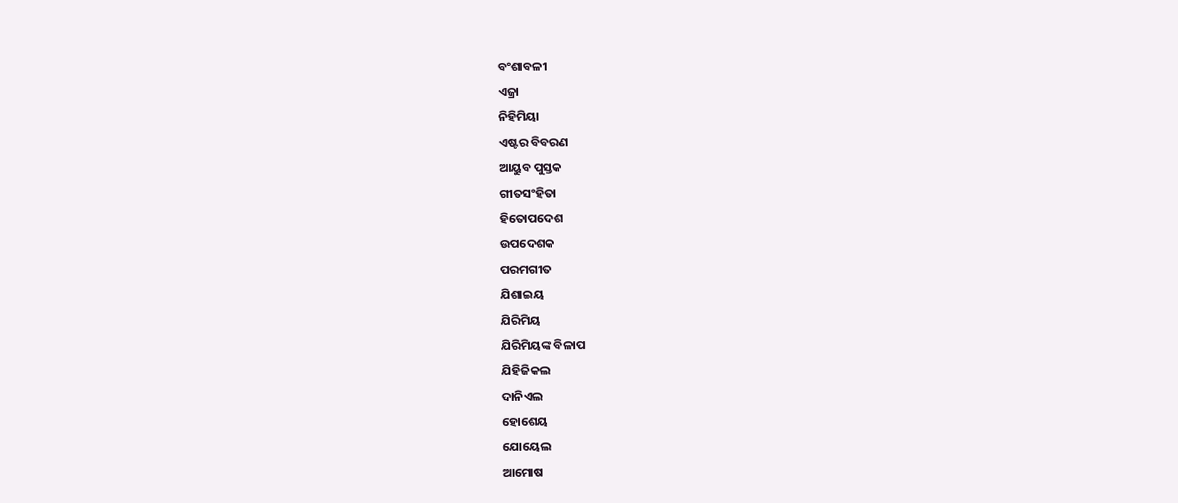ବଂଶାବଳୀ
ଏଜ୍ରା
ନିହିମିୟା
ଏଷ୍ଟର ବିବରଣ
ଆୟୁବ ପୁସ୍ତକ
ଗୀତସଂହିତା
ହିତୋପଦେଶ
ଉପଦେଶକ
ପରମଗୀତ
ଯିଶାଇୟ
ଯିରିମିୟ
ଯିରିମିୟଙ୍କ ବିଳାପ
ଯିହିଜିକଲ
ଦାନିଏଲ
ହୋଶେୟ
ଯୋୟେଲ
ଆମୋଷ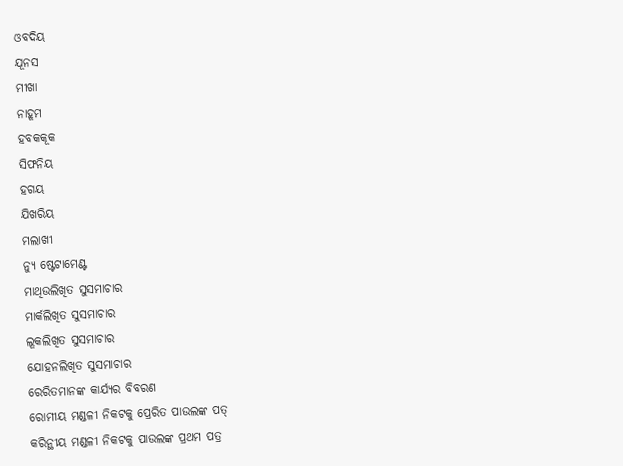ଓବଦିୟ
ଯୂନସ
ମୀଖା
ନାହୂମ
ହବକକୂକ
ସିଫନିୟ
ହଗୟ
ଯିଖରିୟ
ମଲାଖୀ
ନ୍ୟୁ ଷ୍ଟେଟାମେଣ୍ଟ
ମାଥିଉଲିଖିତ ସୁସମାଚାର
ମାର୍କଲିଖିତ ସୁସମାଚାର
ଲୂକଲିଖିତ ସୁସମାଚାର
ଯୋହନଲିଖିତ ସୁସମାଚାର
ରେରିତମାନଙ୍କ କାର୍ଯ୍ୟର ବିବରଣ
ରୋମୀୟ ମଣ୍ଡଳୀ ନିକଟକୁ ପ୍ରେରିତ ପାଉଲଙ୍କ ପତ୍
କରିନ୍ଥୀୟ ମଣ୍ଡଳୀ ନିକଟକୁ ପାଉଲଙ୍କ ପ୍ରଥମ ପତ୍ର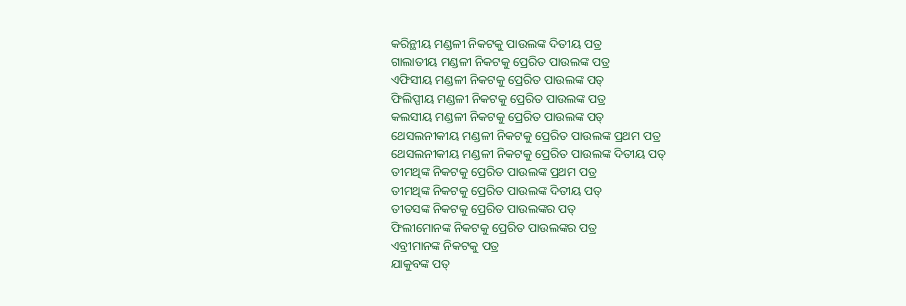କରିନ୍ଥୀୟ ମଣ୍ଡଳୀ ନିକଟକୁ ପାଉଲଙ୍କ ଦିତୀୟ ପତ୍ର
ଗାଲାତୀୟ ମଣ୍ଡଳୀ ନିକଟକୁ ପ୍ରେରିତ ପାଉଲଙ୍କ ପତ୍ର
ଏଫିସୀୟ ମଣ୍ଡଳୀ ନିକଟକୁ ପ୍ରେରିତ ପାଉଲଙ୍କ ପତ୍
ଫିଲିପ୍ପୀୟ ମଣ୍ଡଳୀ ନିକଟକୁ ପ୍ରେରିତ ପାଉଲଙ୍କ ପତ୍ର
କଲସୀୟ ମଣ୍ଡଳୀ ନିକଟକୁ ପ୍ରେରିତ ପାଉଲଙ୍କ ପତ୍
ଥେସଲନୀକୀୟ ମଣ୍ଡଳୀ ନିକଟକୁ ପ୍ରେରିତ ପାଉଲଙ୍କ ପ୍ରଥମ ପତ୍ର
ଥେସଲନୀକୀୟ ମଣ୍ଡଳୀ ନିକଟକୁ ପ୍ରେରିତ ପାଉଲଙ୍କ ଦିତୀୟ ପତ୍
ତୀମଥିଙ୍କ ନିକଟକୁ ପ୍ରେରିତ ପାଉଲଙ୍କ ପ୍ରଥମ ପତ୍ର
ତୀମଥିଙ୍କ ନିକଟକୁ ପ୍ରେରିତ ପାଉଲଙ୍କ ଦିତୀୟ ପତ୍
ତୀତସଙ୍କ ନିକଟକୁ ପ୍ରେରିତ ପାଉଲଙ୍କର ପତ୍
ଫିଲୀମୋନଙ୍କ ନିକଟକୁ ପ୍ରେରିତ ପାଉଲଙ୍କର ପତ୍ର
ଏବ୍ରୀମାନଙ୍କ ନିକଟକୁ ପତ୍ର
ଯାକୁବଙ୍କ ପତ୍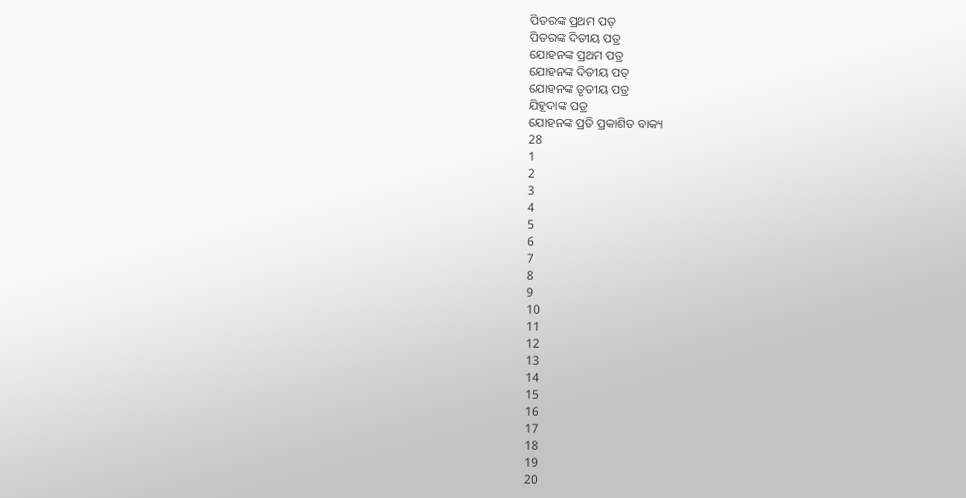ପିତରଙ୍କ ପ୍ରଥମ ପତ୍
ପିତରଙ୍କ ଦିତୀୟ ପତ୍ର
ଯୋହନଙ୍କ ପ୍ରଥମ ପତ୍ର
ଯୋହନଙ୍କ ଦିତୀୟ ପତ୍
ଯୋହନଙ୍କ ତୃତୀୟ ପତ୍ର
ଯିହୂଦାଙ୍କ ପତ୍ର
ଯୋହନଙ୍କ ପ୍ରତି ପ୍ରକାଶିତ ବାକ୍ୟ
28
1
2
3
4
5
6
7
8
9
10
11
12
13
14
15
16
17
18
19
20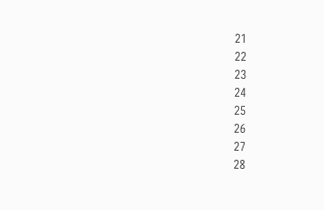21
22
23
24
25
26
27
28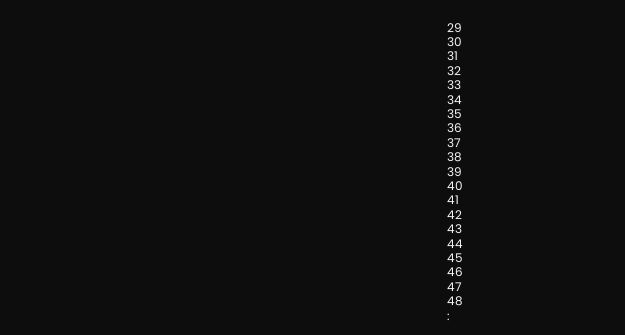29
30
31
32
33
34
35
36
37
38
39
40
41
42
43
44
45
46
47
48
: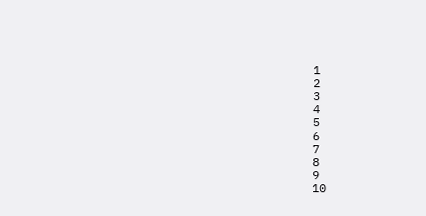1
2
3
4
5
6
7
8
9
10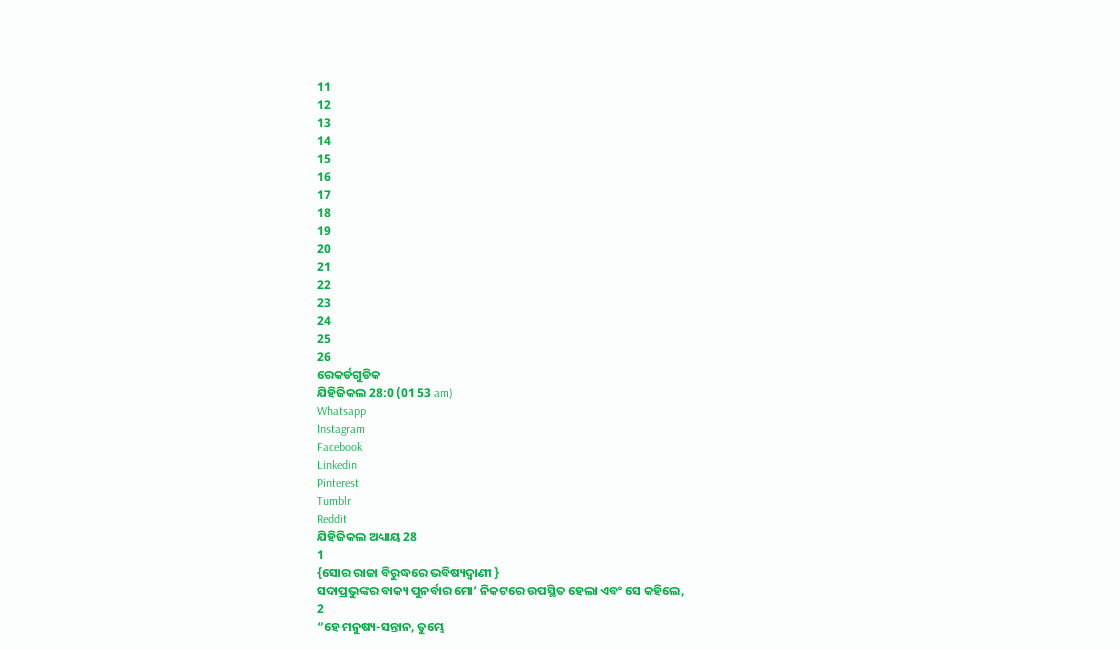11
12
13
14
15
16
17
18
19
20
21
22
23
24
25
26
ରେକର୍ଡଗୁଡିକ
ଯିହିଜିକଲ 28:0 (01 53 am)
Whatsapp
Instagram
Facebook
Linkedin
Pinterest
Tumblr
Reddit
ଯିହିଜିକଲ ଅଧ୍ୟାୟ 28
1
{ସୋର ରାଜା ବିରୁଦ୍ଧରେ ଭବିଷ୍ୟଦ୍ବାଣୀ }
ସଦାପ୍ରଭୁଙ୍କର ବାକ୍ୟ ପୁନର୍ବାର ମୋ’ ନିକଟରେ ଉପସ୍ଥିତ ହେଲା ଏବଂ ସେ କହିଲେ,
2
“ହେ ମନୁଷ୍ୟ-ସନ୍ତାନ, ତୁମ୍ଭେ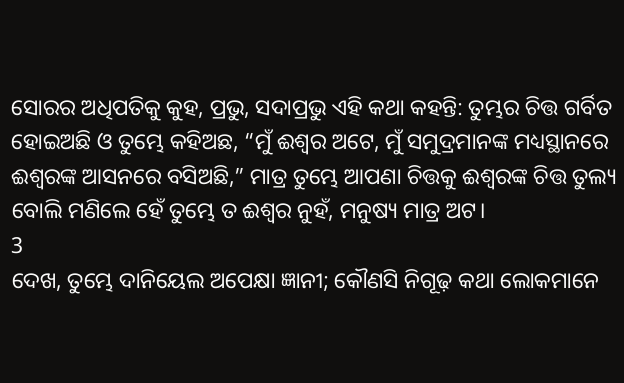ସୋରର ଅଧିପତିକୁ କୁହ, ପ୍ରଭୁ, ସଦାପ୍ରଭୁ ଏହି କଥା କହନ୍ତି: ତୁମ୍ଭର ଚିତ୍ତ ଗର୍ବିତ ହୋଇଅଛି ଓ ତୁମ୍ଭେ କହିଅଛ, “ମୁଁ ଈଶ୍ୱର ଅଟେ, ମୁଁ ସମୁଦ୍ରମାନଙ୍କ ମଧ୍ୟସ୍ଥାନରେ ଈଶ୍ୱରଙ୍କ ଆସନରେ ବସିଅଛି,” ମାତ୍ର ତୁମ୍ଭେ ଆପଣା ଚିତ୍ତକୁ ଈଶ୍ୱରଙ୍କ ଚିତ୍ତ ତୁଲ୍ୟ ବୋଲି ମଣିଲେ ହେଁ ତୁମ୍ଭେ ତ ଈଶ୍ୱର ନୁହଁ, ମନୁଷ୍ୟ ମାତ୍ର ଅଟ।
3
ଦେଖ, ତୁମ୍ଭେ ଦାନିୟେଲ ଅପେକ୍ଷା ଜ୍ଞାନୀ; କୌଣସି ନିଗୂଢ଼ କଥା ଲୋକମାନେ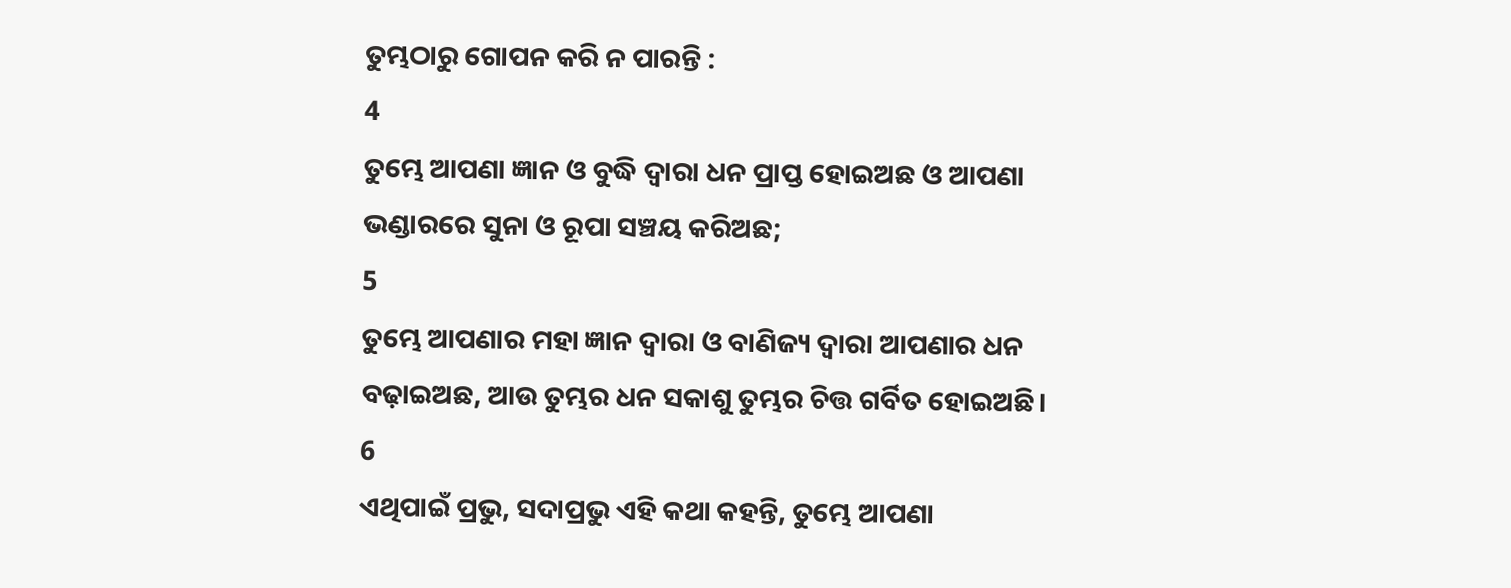ତୁମ୍ଭଠାରୁ ଗୋପନ କରି ନ ପାରନ୍ତି :
4
ତୁମ୍ଭେ ଆପଣା ଜ୍ଞାନ ଓ ବୁଦ୍ଧି ଦ୍ୱାରା ଧନ ପ୍ରାପ୍ତ ହୋଇଅଛ ଓ ଆପଣା ଭଣ୍ଡାରରେ ସୁନା ଓ ରୂପା ସଞ୍ଚୟ କରିଅଛ;
5
ତୁମ୍ଭେ ଆପଣାର ମହା ଜ୍ଞାନ ଦ୍ୱାରା ଓ ବାଣିଜ୍ୟ ଦ୍ୱାରା ଆପଣାର ଧନ ବଢ଼ାଇଅଛ, ଆଉ ତୁମ୍ଭର ଧନ ସକାଶୁ ତୁମ୍ଭର ଚିତ୍ତ ଗର୍ବିତ ହୋଇଅଛି।
6
ଏଥିପାଇଁ ପ୍ରଭୁ, ସଦାପ୍ରଭୁ ଏହି କଥା କହନ୍ତି, ତୁମ୍ଭେ ଆପଣା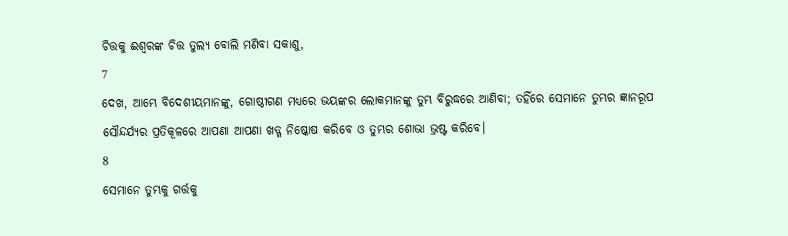ଚିତ୍ତକୁ ଈଶ୍ୱରଙ୍କ ଚିତ୍ତ ତୁଲ୍ୟ ବୋଲି ମଣିବା ସକାଶୁ,
7
ଦେଖ, ଆମ୍ଭେ ବିଦେଶୀୟମାନଙ୍କୁ, ଗୋଷ୍ଠୀଗଣ ମଧ୍ୟରେ ଭୟଙ୍କର ଲୋକମାନଙ୍କୁ ତୁମ୍ଭ ବିରୁଦ୍ଧରେ ଆଣିବା; ତହିଁରେ ସେମାନେ ତୁମ୍ଭର ଜ୍ଞାନରୂପ ସୌନ୍ଦର୍ଯ୍ୟର ପ୍ରତିକୂଳରେ ଆପଣା ଆପଣା ଖଡ୍ଗ ନିଷ୍କୋଷ କରିବେ ଓ ତୁମ୍ଭର ଶୋଭା ଭ୍ରଷ୍ଟ କରିବେ।
8
ସେମାନେ ତୁମ୍ଭକୁ ଗର୍ତ୍ତକୁ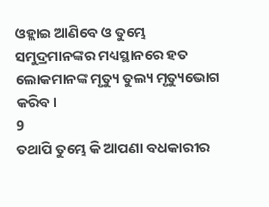ଓହ୍ଲାଇ ଆଣିବେ ଓ ତୁମ୍ଭେ ସମୁଦ୍ରମାନଙ୍କର ମଧ୍ୟସ୍ଥାନରେ ହତ ଲୋକମାନଙ୍କ ମୃତ୍ୟୁ ତୁଲ୍ୟ ମୃତ୍ୟୁଭୋଗ କରିବ।
9
ତଥାପି ତୁମ୍ଭେ କି ଆପଣା ବଧକାରୀର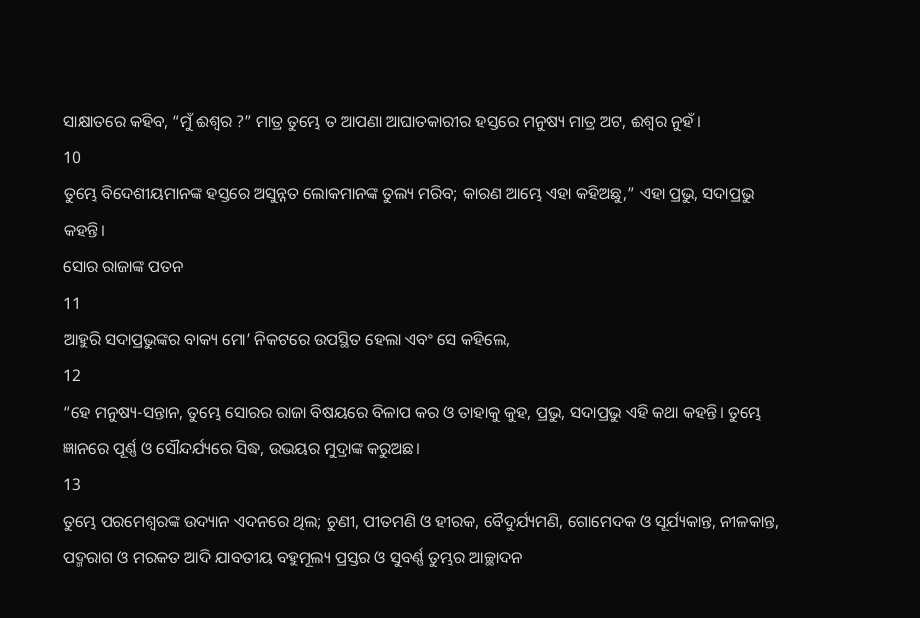ସାକ୍ଷାତରେ କହିବ, “ମୁଁ ଈଶ୍ୱର ?” ମାତ୍ର ତୁମ୍ଭେ ତ ଆପଣା ଆଘାତକାରୀର ହସ୍ତରେ ମନୁଷ୍ୟ ମାତ୍ର ଅଟ, ଈଶ୍ୱର ନୁହଁ।
10
ତୁମ୍ଭେ ବିଦେଶୀୟମାନଙ୍କ ହସ୍ତରେ ଅସୁନ୍ନତ ଲୋକମାନଙ୍କ ତୁଲ୍ୟ ମରିବ; କାରଣ ଆମ୍ଭେ ଏହା କହିଅଛୁ,” ଏହା ପ୍ରଭୁ, ସଦାପ୍ରଭୁ କହନ୍ତି।
ସୋର ରାଜାଙ୍କ ପତନ
11
ଆହୁରି ସଦାପ୍ରଭୁଙ୍କର ବାକ୍ୟ ମୋ’ ନିକଟରେ ଉପସ୍ଥିତ ହେଲା ଏବଂ ସେ କହିଲେ,
12
“ହେ ମନୁଷ୍ୟ-ସନ୍ତାନ, ତୁମ୍ଭେ ସୋରର ରାଜା ବିଷୟରେ ବିଳାପ କର ଓ ତାହାକୁ କୁହ, ପ୍ରଭୁ, ସଦାପ୍ରଭୁ ଏହି କଥା କହନ୍ତି। ତୁମ୍ଭେ ଜ୍ଞାନରେ ପୂର୍ଣ୍ଣ ଓ ସୌନ୍ଦର୍ଯ୍ୟରେ ସିଦ୍ଧ, ଉଭୟର ମୁଦ୍ରାଙ୍କ କରୁଅଛ।
13
ତୁମ୍ଭେ ପରମେଶ୍ୱରଙ୍କ ଉଦ୍ୟାନ ଏଦନରେ ଥିଲ; ଚୁଣୀ, ପୀତମଣି ଓ ହୀରକ, ବୈଦୁର୍ଯ୍ୟମଣି, ଗୋମେଦକ ଓ ସୂର୍ଯ୍ୟକାନ୍ତ, ନୀଳକାନ୍ତ, ପଦ୍ମରାଗ ଓ ମରକତ ଆଦି ଯାବତୀୟ ବହୁମୂଲ୍ୟ ପ୍ରସ୍ତର ଓ ସୁବର୍ଣ୍ଣ ତୁମ୍ଭର ଆଚ୍ଛାଦନ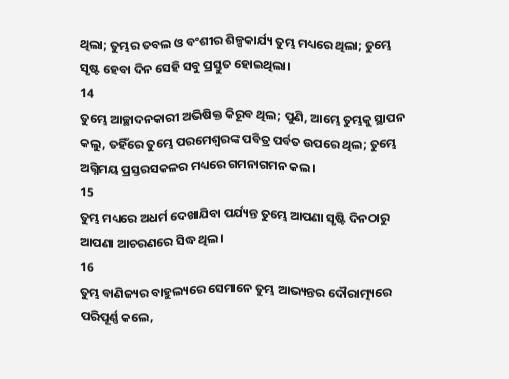ଥିଲା; ତୁମ୍ଭର ତବଲ ଓ ବଂଶୀର ଶିଳ୍ପକାର୍ଯ୍ୟ ତୁମ୍ଭ ମଧ୍ୟରେ ଥିଲା; ତୁମ୍ଭେ ସୃଷ୍ଟ ହେବା ଦିନ ସେହି ସବୁ ପ୍ରସ୍ତୁତ ହୋଇଥିଲା।
14
ତୁମ୍ଭେ ଆଚ୍ଛାଦନକାରୀ ଅଭିଷିକ୍ତ କିରୂବ ଥିଲ; ପୁଣି, ଆମ୍ଭେ ତୁମ୍ଭକୁ ସ୍ଥାପନ କଲୁ, ତହିଁରେ ତୁମ୍ଭେ ପରମେଶ୍ୱରଙ୍କ ପବିତ୍ର ପର୍ବତ ଉପରେ ଥିଲ; ତୁମ୍ଭେ ଅଗ୍ନିମୟ ପ୍ରସ୍ତରସକଳର ମଧ୍ୟରେ ଗମନାଗମନ କଲ।
15
ତୁମ୍ଭ ମଧ୍ୟରେ ଅଧର୍ମ ଦେଖାଯିବା ପର୍ଯ୍ୟନ୍ତ ତୁମ୍ଭେ ଆପଣା ସୃଷ୍ଟି ଦିନଠାରୁ ଆପଣା ଆଚରଣରେ ସିଦ୍ଧ ଥିଲ।
16
ତୁମ୍ଭ ବାଣିଜ୍ୟର ବାହୁଲ୍ୟରେ ସେମାନେ ତୁମ୍ଭ ଆଭ୍ୟନ୍ତର ଦୌରାତ୍ମ୍ୟରେ ପରିପୂର୍ଣ୍ଣ କଲେ,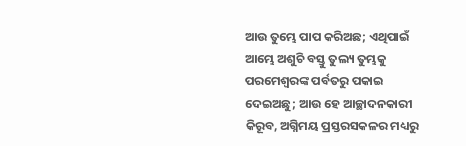ଆଉ ତୁମ୍ଭେ ପାପ କରିଅଛ; ଏଥିପାଇଁ ଆମ୍ଭେ ଅଶୁଚି ବସ୍ତୁ ତୁଲ୍ୟ ତୁମ୍ଭକୁ ପରମେଶ୍ୱରଙ୍କ ପର୍ବତରୁ ପକାଇ ଦେଇଅଛୁ; ଆଉ ହେ ଆଚ୍ଛାଦନକାରୀ କିରୂବ, ଅଗ୍ନିମୟ ପ୍ରସ୍ତରସକଳର ମଧ୍ୟରୁ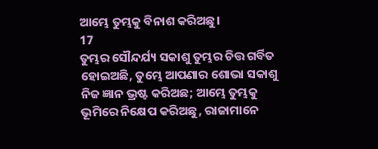ଆମ୍ଭେ ତୁମ୍ଭକୁ ବିନାଶ କରିଅଛୁ।
17
ତୁମ୍ଭର ସୌନ୍ଦର୍ଯ୍ୟ ସକାଶୁ ତୁମ୍ଭର ଚିତ୍ତ ଗର୍ବିତ ହୋଇଅଛି, ତୁମ୍ଭେ ଆପଣାର ଶୋଭା ସକାଶୁ ନିଜ ଜ୍ଞାନ ଭ୍ରଷ୍ଟ କରିଅଛ; ଆମ୍ଭେ ତୁମ୍ଭକୁ ଭୂମିରେ ନିକ୍ଷେପ କରିଅଛୁ, ରାଜାମାନେ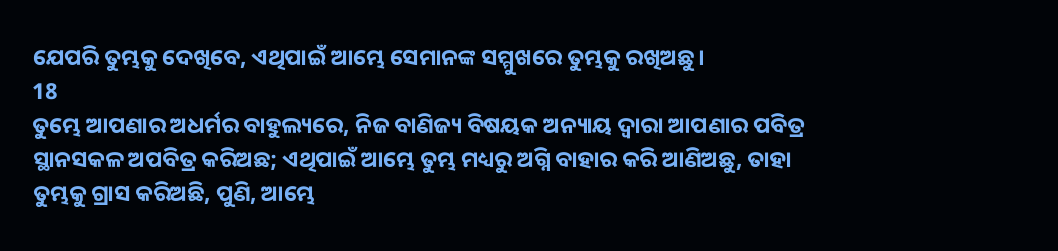ଯେପରି ତୁମ୍ଭକୁ ଦେଖିବେ, ଏଥିପାଇଁ ଆମ୍ଭେ ସେମାନଙ୍କ ସମ୍ମୁଖରେ ତୁମ୍ଭକୁ ରଖିଅଛୁ।
18
ତୁମ୍ଭେ ଆପଣାର ଅଧର୍ମର ବାହୁଲ୍ୟରେ, ନିଜ ବାଣିଜ୍ୟ ବିଷୟକ ଅନ୍ୟାୟ ଦ୍ୱାରା ଆପଣାର ପବିତ୍ର ସ୍ଥାନସକଳ ଅପବିତ୍ର କରିଅଛ; ଏଥିପାଇଁ ଆମ୍ଭେ ତୁମ୍ଭ ମଧ୍ୟରୁ ଅଗ୍ନି ବାହାର କରି ଆଣିଅଛୁ, ତାହା ତୁମ୍ଭକୁ ଗ୍ରାସ କରିଅଛି, ପୁଣି, ଆମ୍ଭେ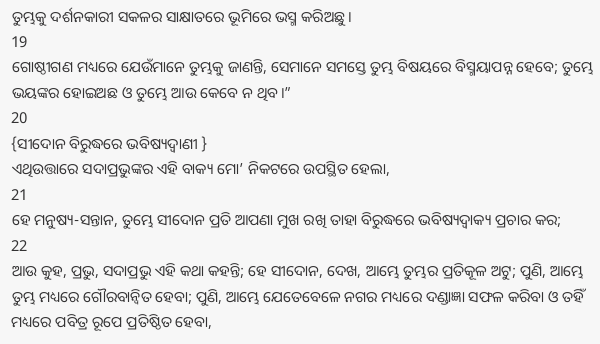ତୁମ୍ଭକୁ ଦର୍ଶନକାରୀ ସକଳର ସାକ୍ଷାତରେ ଭୂମିରେ ଭସ୍ମ କରିଅଛୁ।
19
ଗୋଷ୍ଠୀଗଣ ମଧ୍ୟରେ ଯେଉଁମାନେ ତୁମ୍ଭକୁ ଜାଣନ୍ତି, ସେମାନେ ସମସ୍ତେ ତୁମ୍ଭ ବିଷୟରେ ବିସ୍ମୟାପନ୍ନ ହେବେ; ତୁମ୍ଭେ ଭୟଙ୍କର ହୋଇଅଛ ଓ ତୁମ୍ଭେ ଆଉ କେବେ ନ ଥିବ।”
20
{ସୀଦୋନ ବିରୁଦ୍ଧରେ ଭବିଷ୍ୟଦ୍ବାଣୀ }
ଏଥିଉତ୍ତାରେ ସଦାପ୍ରଭୁଙ୍କର ଏହି ବାକ୍ୟ ମୋ’ ନିକଟରେ ଉପସ୍ଥିତ ହେଲା,
21
ହେ ମନୁଷ୍ୟ-ସନ୍ତାନ, ତୁମ୍ଭେ ସୀଦୋନ ପ୍ରତି ଆପଣା ମୁଖ ରଖି ତାହା ବିରୁଦ୍ଧରେ ଭବିଷ୍ୟଦ୍ବାକ୍ୟ ପ୍ରଚାର କର;
22
ଆଉ କୁହ, ପ୍ରଭୁ, ସଦାପ୍ରଭୁ ଏହି କଥା କହନ୍ତି; ହେ ସୀଦୋନ, ଦେଖ, ଆମ୍ଭେ ତୁମ୍ଭର ପ୍ରତିକୂଳ ଅଟୁ; ପୁଣି, ଆମ୍ଭେ ତୁମ୍ଭ ମଧ୍ୟରେ ଗୌରବାନ୍ୱିତ ହେବା; ପୁଣି, ଆମ୍ଭେ ଯେତେବେଳେ ନଗର ମଧ୍ୟରେ ଦଣ୍ଡାଜ୍ଞା ସଫଳ କରିବା ଓ ତହିଁ ମଧ୍ୟରେ ପବିତ୍ର ରୂପେ ପ୍ରତିଷ୍ଠିତ ହେବା,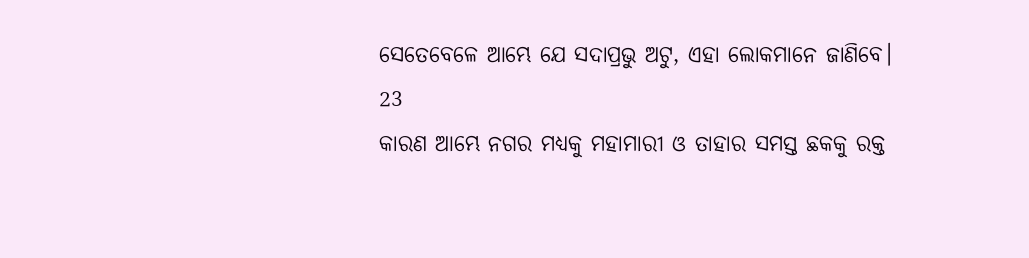ସେତେବେଳେ ଆମ୍ଭେ ଯେ ସଦାପ୍ରଭୁ ଅଟୁ, ଏହା ଲୋକମାନେ ଜାଣିବେ।
23
କାରଣ ଆମ୍ଭେ ନଗର ମଧ୍ୟକୁ ମହାମାରୀ ଓ ତାହାର ସମସ୍ତ ଛକକୁ ରକ୍ତ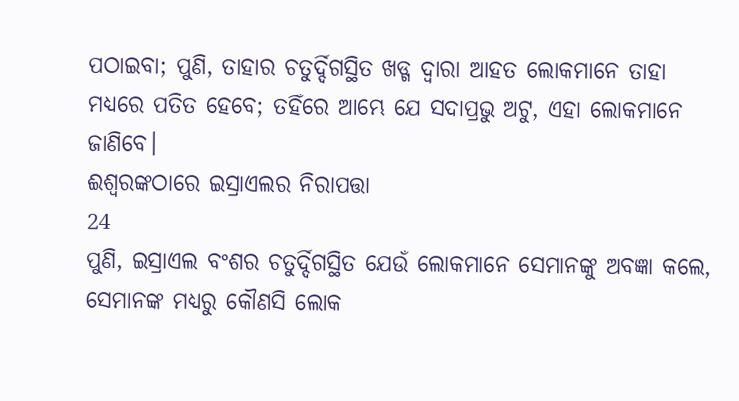ପଠାଇବା; ପୁଣି, ତାହାର ଚତୁର୍ଦ୍ଦିଗସ୍ଥିତ ଖଡ୍ଗ ଦ୍ୱାରା ଆହତ ଲୋକମାନେ ତାହା ମଧ୍ୟରେ ପତିତ ହେବେ; ତହିଁରେ ଆମ୍ଭେ ଯେ ସଦାପ୍ରଭୁ ଅଟୁ, ଏହା ଲୋକମାନେ ଜାଣିବେ।
ଈଶ୍ୱରଙ୍କଠାରେ ଇସ୍ରାଏଲର ନିରାପତ୍ତା
24
ପୁଣି, ଇସ୍ରାଏଲ ବଂଶର ଚତୁର୍ଦ୍ଦିଗସ୍ଥିତ ଯେଉଁ ଲୋକମାନେ ସେମାନଙ୍କୁ ଅବଜ୍ଞା କଲେ, ସେମାନଙ୍କ ମଧ୍ୟରୁ କୌଣସି ଲୋକ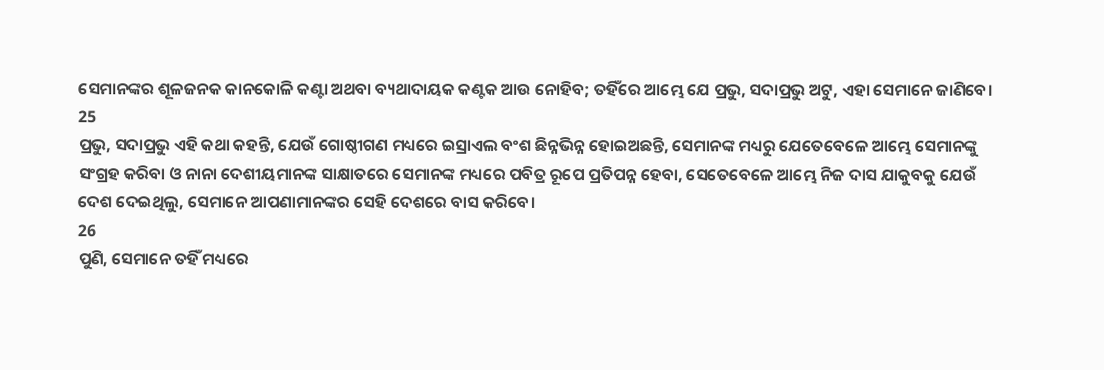ସେମାନଙ୍କର ଶୂଳଜନକ କାନକୋଳି କଣ୍ଟା ଅଥବା ବ୍ୟଥାଦାୟକ କଣ୍ଟକ ଆଉ ନୋହିବ; ତହିଁରେ ଆମ୍ଭେ ଯେ ପ୍ରଭୁ, ସଦାପ୍ରଭୁ ଅଟୁ, ଏହା ସେମାନେ ଜାଣିବେ।
25
ପ୍ରଭୁ, ସଦାପ୍ରଭୁ ଏହି କଥା କହନ୍ତି, ଯେଉଁ ଗୋଷ୍ଠୀଗଣ ମଧ୍ୟରେ ଇସ୍ରାଏଲ ବଂଶ ଛିନ୍ନଭିନ୍ନ ହୋଇଅଛନ୍ତି, ସେମାନଙ୍କ ମଧ୍ୟରୁ ଯେତେବେଳେ ଆମ୍ଭେ ସେମାନଙ୍କୁ ସଂଗ୍ରହ କରିବା ଓ ନାନା ଦେଶୀୟମାନଙ୍କ ସାକ୍ଷାତରେ ସେମାନଙ୍କ ମଧ୍ୟରେ ପବିତ୍ର ରୂପେ ପ୍ରତିପନ୍ନ ହେବା, ସେତେବେଳେ ଆମ୍ଭେ ନିଜ ଦାସ ଯାକୁବକୁ ଯେଉଁ ଦେଶ ଦେଇଥିଲୁ, ସେମାନେ ଆପଣାମାନଙ୍କର ସେହି ଦେଶରେ ବାସ କରିବେ।
26
ପୁଣି, ସେମାନେ ତହିଁ ମଧ୍ୟରେ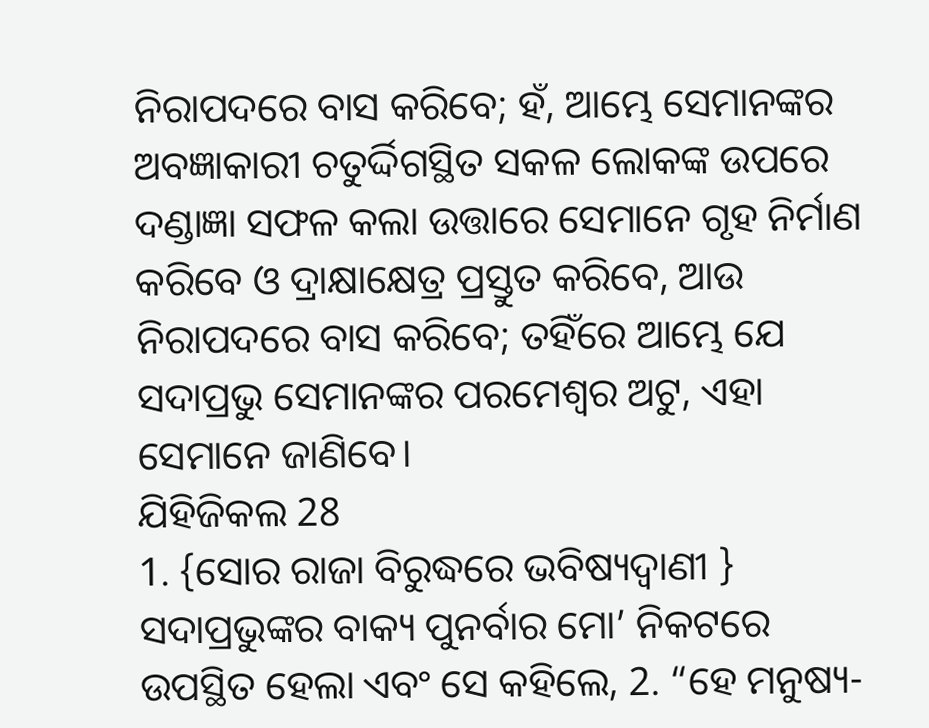ନିରାପଦରେ ବାସ କରିବେ; ହଁ, ଆମ୍ଭେ ସେମାନଙ୍କର ଅବଜ୍ଞାକାରୀ ଚତୁର୍ଦ୍ଦିଗସ୍ଥିତ ସକଳ ଲୋକଙ୍କ ଉପରେ ଦଣ୍ଡାଜ୍ଞା ସଫଳ କଲା ଉତ୍ତାରେ ସେମାନେ ଗୃହ ନିର୍ମାଣ କରିବେ ଓ ଦ୍ରାକ୍ଷାକ୍ଷେତ୍ର ପ୍ରସ୍ତୁତ କରିବେ, ଆଉ ନିରାପଦରେ ବାସ କରିବେ; ତହିଁରେ ଆମ୍ଭେ ଯେ ସଦାପ୍ରଭୁ ସେମାନଙ୍କର ପରମେଶ୍ୱର ଅଟୁ, ଏହା ସେମାନେ ଜାଣିବେ।
ଯିହିଜିକଲ 28
1. {ସୋର ରାଜା ବିରୁଦ୍ଧରେ ଭବିଷ୍ୟଦ୍ବାଣୀ } ସଦାପ୍ରଭୁଙ୍କର ବାକ୍ୟ ପୁନର୍ବାର ମୋ’ ନିକଟରେ ଉପସ୍ଥିତ ହେଲା ଏବଂ ସେ କହିଲେ, 2. “ହେ ମନୁଷ୍ୟ-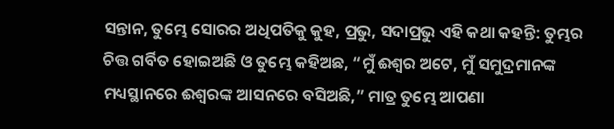ସନ୍ତାନ, ତୁମ୍ଭେ ସୋରର ଅଧିପତିକୁ କୁହ, ପ୍ରଭୁ, ସଦାପ୍ରଭୁ ଏହି କଥା କହନ୍ତି: ତୁମ୍ଭର ଚିତ୍ତ ଗର୍ବିତ ହୋଇଅଛି ଓ ତୁମ୍ଭେ କହିଅଛ, “ମୁଁ ଈଶ୍ୱର ଅଟେ, ମୁଁ ସମୁଦ୍ରମାନଙ୍କ ମଧ୍ୟସ୍ଥାନରେ ଈଶ୍ୱରଙ୍କ ଆସନରେ ବସିଅଛି,” ମାତ୍ର ତୁମ୍ଭେ ଆପଣା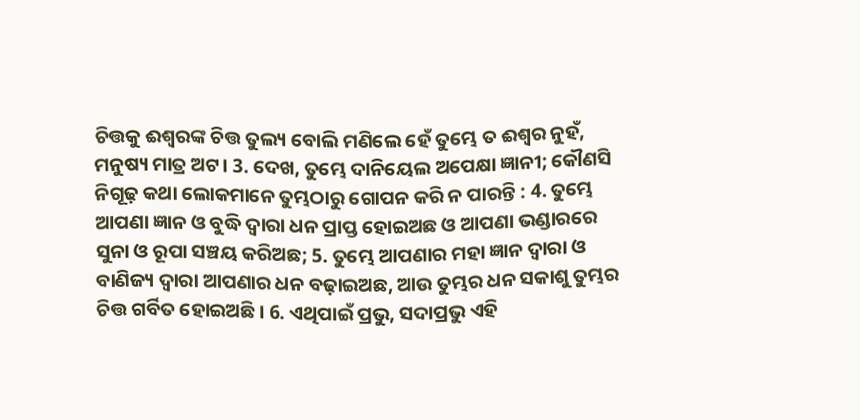ଚିତ୍ତକୁ ଈଶ୍ୱରଙ୍କ ଚିତ୍ତ ତୁଲ୍ୟ ବୋଲି ମଣିଲେ ହେଁ ତୁମ୍ଭେ ତ ଈଶ୍ୱର ନୁହଁ, ମନୁଷ୍ୟ ମାତ୍ର ଅଟ। 3. ଦେଖ, ତୁମ୍ଭେ ଦାନିୟେଲ ଅପେକ୍ଷା ଜ୍ଞାନୀ; କୌଣସି ନିଗୂଢ଼ କଥା ଲୋକମାନେ ତୁମ୍ଭଠାରୁ ଗୋପନ କରି ନ ପାରନ୍ତି : 4. ତୁମ୍ଭେ ଆପଣା ଜ୍ଞାନ ଓ ବୁଦ୍ଧି ଦ୍ୱାରା ଧନ ପ୍ରାପ୍ତ ହୋଇଅଛ ଓ ଆପଣା ଭଣ୍ଡାରରେ ସୁନା ଓ ରୂପା ସଞ୍ଚୟ କରିଅଛ; 5. ତୁମ୍ଭେ ଆପଣାର ମହା ଜ୍ଞାନ ଦ୍ୱାରା ଓ ବାଣିଜ୍ୟ ଦ୍ୱାରା ଆପଣାର ଧନ ବଢ଼ାଇଅଛ, ଆଉ ତୁମ୍ଭର ଧନ ସକାଶୁ ତୁମ୍ଭର ଚିତ୍ତ ଗର୍ବିତ ହୋଇଅଛି। 6. ଏଥିପାଇଁ ପ୍ରଭୁ, ସଦାପ୍ରଭୁ ଏହି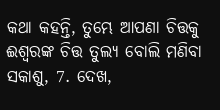କଥା କହନ୍ତି, ତୁମ୍ଭେ ଆପଣା ଚିତ୍ତକୁ ଈଶ୍ୱରଙ୍କ ଚିତ୍ତ ତୁଲ୍ୟ ବୋଲି ମଣିବା ସକାଶୁ, 7. ଦେଖ,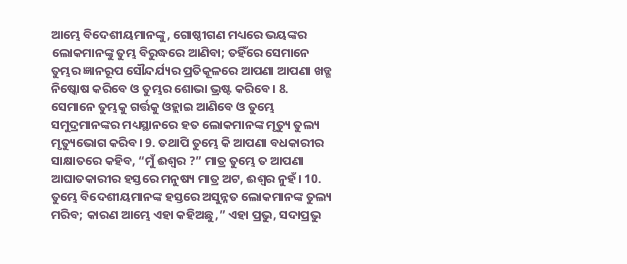ଆମ୍ଭେ ବିଦେଶୀୟମାନଙ୍କୁ, ଗୋଷ୍ଠୀଗଣ ମଧ୍ୟରେ ଭୟଙ୍କର ଲୋକମାନଙ୍କୁ ତୁମ୍ଭ ବିରୁଦ୍ଧରେ ଆଣିବା; ତହିଁରେ ସେମାନେ ତୁମ୍ଭର ଜ୍ଞାନରୂପ ସୌନ୍ଦର୍ଯ୍ୟର ପ୍ରତିକୂଳରେ ଆପଣା ଆପଣା ଖଡ୍ଗ ନିଷ୍କୋଷ କରିବେ ଓ ତୁମ୍ଭର ଶୋଭା ଭ୍ରଷ୍ଟ କରିବେ। 8. ସେମାନେ ତୁମ୍ଭକୁ ଗର୍ତ୍ତକୁ ଓହ୍ଲାଇ ଆଣିବେ ଓ ତୁମ୍ଭେ ସମୁଦ୍ରମାନଙ୍କର ମଧ୍ୟସ୍ଥାନରେ ହତ ଲୋକମାନଙ୍କ ମୃତ୍ୟୁ ତୁଲ୍ୟ ମୃତ୍ୟୁଭୋଗ କରିବ। 9. ତଥାପି ତୁମ୍ଭେ କି ଆପଣା ବଧକାରୀର ସାକ୍ଷାତରେ କହିବ, “ମୁଁ ଈଶ୍ୱର ?” ମାତ୍ର ତୁମ୍ଭେ ତ ଆପଣା ଆଘାତକାରୀର ହସ୍ତରେ ମନୁଷ୍ୟ ମାତ୍ର ଅଟ, ଈଶ୍ୱର ନୁହଁ। 10. ତୁମ୍ଭେ ବିଦେଶୀୟମାନଙ୍କ ହସ୍ତରେ ଅସୁନ୍ନତ ଲୋକମାନଙ୍କ ତୁଲ୍ୟ ମରିବ; କାରଣ ଆମ୍ଭେ ଏହା କହିଅଛୁ,” ଏହା ପ୍ରଭୁ, ସଦାପ୍ରଭୁ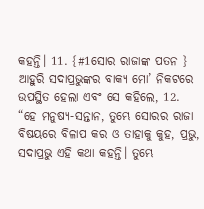କହନ୍ତି। 11. {#1ସୋର ରାଜାଙ୍କ ପତନ } ଆହୁରି ସଦାପ୍ରଭୁଙ୍କର ବାକ୍ୟ ମୋ’ ନିକଟରେ ଉପସ୍ଥିତ ହେଲା ଏବଂ ସେ କହିଲେ, 12. “ହେ ମନୁଷ୍ୟ-ସନ୍ତାନ, ତୁମ୍ଭେ ସୋରର ରାଜା ବିଷୟରେ ବିଳାପ କର ଓ ତାହାକୁ କୁହ, ପ୍ରଭୁ, ସଦାପ୍ରଭୁ ଏହି କଥା କହନ୍ତି। ତୁମ୍ଭେ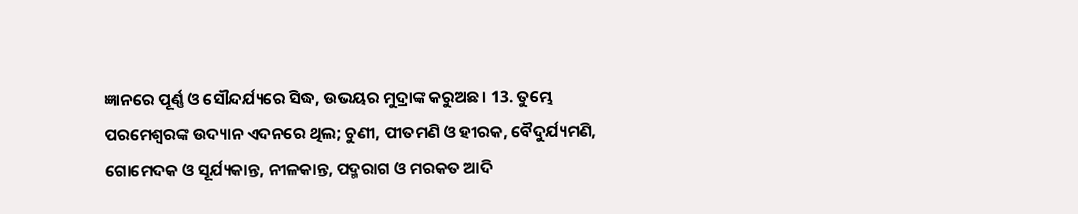ଜ୍ଞାନରେ ପୂର୍ଣ୍ଣ ଓ ସୌନ୍ଦର୍ଯ୍ୟରେ ସିଦ୍ଧ, ଉଭୟର ମୁଦ୍ରାଙ୍କ କରୁଅଛ। 13. ତୁମ୍ଭେ ପରମେଶ୍ୱରଙ୍କ ଉଦ୍ୟାନ ଏଦନରେ ଥିଲ; ଚୁଣୀ, ପୀତମଣି ଓ ହୀରକ, ବୈଦୁର୍ଯ୍ୟମଣି, ଗୋମେଦକ ଓ ସୂର୍ଯ୍ୟକାନ୍ତ, ନୀଳକାନ୍ତ, ପଦ୍ମରାଗ ଓ ମରକତ ଆଦି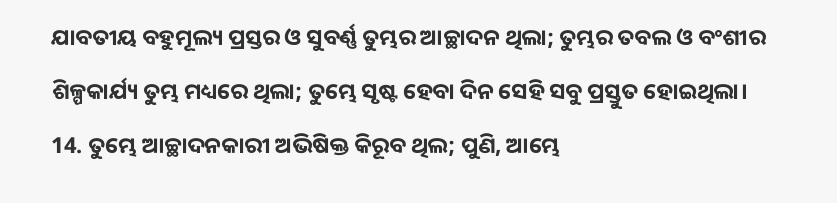ଯାବତୀୟ ବହୁମୂଲ୍ୟ ପ୍ରସ୍ତର ଓ ସୁବର୍ଣ୍ଣ ତୁମ୍ଭର ଆଚ୍ଛାଦନ ଥିଲା; ତୁମ୍ଭର ତବଲ ଓ ବଂଶୀର ଶିଳ୍ପକାର୍ଯ୍ୟ ତୁମ୍ଭ ମଧ୍ୟରେ ଥିଲା; ତୁମ୍ଭେ ସୃଷ୍ଟ ହେବା ଦିନ ସେହି ସବୁ ପ୍ରସ୍ତୁତ ହୋଇଥିଲା। 14. ତୁମ୍ଭେ ଆଚ୍ଛାଦନକାରୀ ଅଭିଷିକ୍ତ କିରୂବ ଥିଲ; ପୁଣି, ଆମ୍ଭେ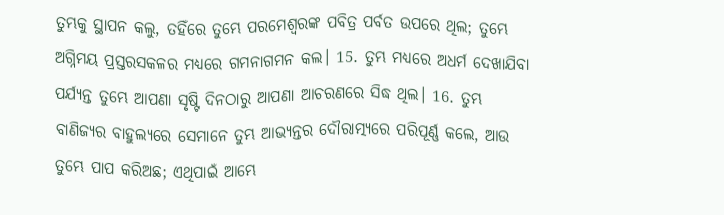ତୁମ୍ଭକୁ ସ୍ଥାପନ କଲୁ, ତହିଁରେ ତୁମ୍ଭେ ପରମେଶ୍ୱରଙ୍କ ପବିତ୍ର ପର୍ବତ ଉପରେ ଥିଲ; ତୁମ୍ଭେ ଅଗ୍ନିମୟ ପ୍ରସ୍ତରସକଳର ମଧ୍ୟରେ ଗମନାଗମନ କଲ। 15. ତୁମ୍ଭ ମଧ୍ୟରେ ଅଧର୍ମ ଦେଖାଯିବା ପର୍ଯ୍ୟନ୍ତ ତୁମ୍ଭେ ଆପଣା ସୃଷ୍ଟି ଦିନଠାରୁ ଆପଣା ଆଚରଣରେ ସିଦ୍ଧ ଥିଲ। 16. ତୁମ୍ଭ ବାଣିଜ୍ୟର ବାହୁଲ୍ୟରେ ସେମାନେ ତୁମ୍ଭ ଆଭ୍ୟନ୍ତର ଦୌରାତ୍ମ୍ୟରେ ପରିପୂର୍ଣ୍ଣ କଲେ, ଆଉ ତୁମ୍ଭେ ପାପ କରିଅଛ; ଏଥିପାଇଁ ଆମ୍ଭେ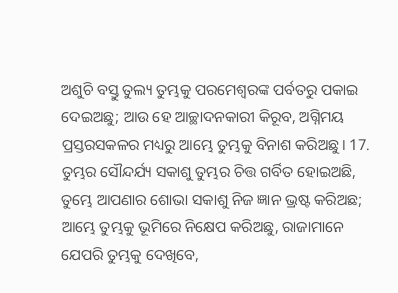ଅଶୁଚି ବସ୍ତୁ ତୁଲ୍ୟ ତୁମ୍ଭକୁ ପରମେଶ୍ୱରଙ୍କ ପର୍ବତରୁ ପକାଇ ଦେଇଅଛୁ; ଆଉ ହେ ଆଚ୍ଛାଦନକାରୀ କିରୂବ, ଅଗ୍ନିମୟ ପ୍ରସ୍ତରସକଳର ମଧ୍ୟରୁ ଆମ୍ଭେ ତୁମ୍ଭକୁ ବିନାଶ କରିଅଛୁ। 17. ତୁମ୍ଭର ସୌନ୍ଦର୍ଯ୍ୟ ସକାଶୁ ତୁମ୍ଭର ଚିତ୍ତ ଗର୍ବିତ ହୋଇଅଛି, ତୁମ୍ଭେ ଆପଣାର ଶୋଭା ସକାଶୁ ନିଜ ଜ୍ଞାନ ଭ୍ରଷ୍ଟ କରିଅଛ; ଆମ୍ଭେ ତୁମ୍ଭକୁ ଭୂମିରେ ନିକ୍ଷେପ କରିଅଛୁ, ରାଜାମାନେ ଯେପରି ତୁମ୍ଭକୁ ଦେଖିବେ,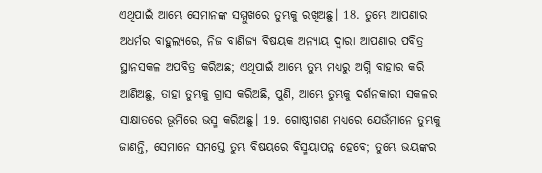ଏଥିପାଇଁ ଆମ୍ଭେ ସେମାନଙ୍କ ସମ୍ମୁଖରେ ତୁମ୍ଭକୁ ରଖିଅଛୁ। 18. ତୁମ୍ଭେ ଆପଣାର ଅଧର୍ମର ବାହୁଲ୍ୟରେ, ନିଜ ବାଣିଜ୍ୟ ବିଷୟକ ଅନ୍ୟାୟ ଦ୍ୱାରା ଆପଣାର ପବିତ୍ର ସ୍ଥାନସକଳ ଅପବିତ୍ର କରିଅଛ; ଏଥିପାଇଁ ଆମ୍ଭେ ତୁମ୍ଭ ମଧ୍ୟରୁ ଅଗ୍ନି ବାହାର କରି ଆଣିଅଛୁ, ତାହା ତୁମ୍ଭକୁ ଗ୍ରାସ କରିଅଛି, ପୁଣି, ଆମ୍ଭେ ତୁମ୍ଭକୁ ଦର୍ଶନକାରୀ ସକଳର ସାକ୍ଷାତରେ ଭୂମିରେ ଭସ୍ମ କରିଅଛୁ। 19. ଗୋଷ୍ଠୀଗଣ ମଧ୍ୟରେ ଯେଉଁମାନେ ତୁମ୍ଭକୁ ଜାଣନ୍ତି, ସେମାନେ ସମସ୍ତେ ତୁମ୍ଭ ବିଷୟରେ ବିସ୍ମୟାପନ୍ନ ହେବେ; ତୁମ୍ଭେ ଭୟଙ୍କର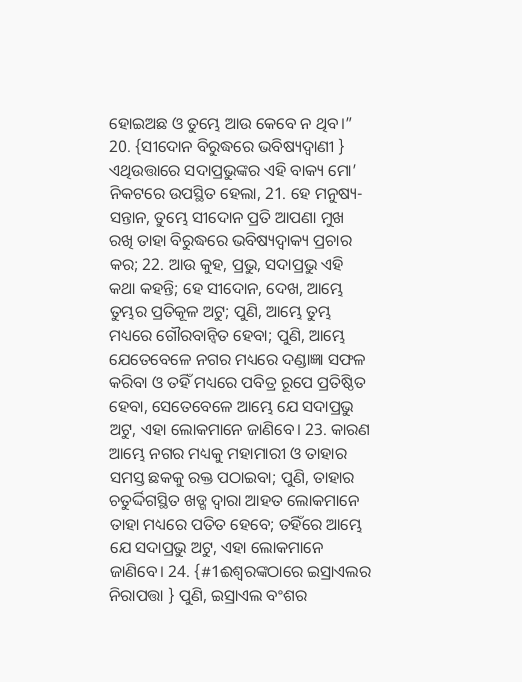ହୋଇଅଛ ଓ ତୁମ୍ଭେ ଆଉ କେବେ ନ ଥିବ।” 20. {ସୀଦୋନ ବିରୁଦ୍ଧରେ ଭବିଷ୍ୟଦ୍ବାଣୀ } ଏଥିଉତ୍ତାରେ ସଦାପ୍ରଭୁଙ୍କର ଏହି ବାକ୍ୟ ମୋ’ ନିକଟରେ ଉପସ୍ଥିତ ହେଲା, 21. ହେ ମନୁଷ୍ୟ-ସନ୍ତାନ, ତୁମ୍ଭେ ସୀଦୋନ ପ୍ରତି ଆପଣା ମୁଖ ରଖି ତାହା ବିରୁଦ୍ଧରେ ଭବିଷ୍ୟଦ୍ବାକ୍ୟ ପ୍ରଚାର କର; 22. ଆଉ କୁହ, ପ୍ରଭୁ, ସଦାପ୍ରଭୁ ଏହି କଥା କହନ୍ତି; ହେ ସୀଦୋନ, ଦେଖ, ଆମ୍ଭେ ତୁମ୍ଭର ପ୍ରତିକୂଳ ଅଟୁ; ପୁଣି, ଆମ୍ଭେ ତୁମ୍ଭ ମଧ୍ୟରେ ଗୌରବାନ୍ୱିତ ହେବା; ପୁଣି, ଆମ୍ଭେ ଯେତେବେଳେ ନଗର ମଧ୍ୟରେ ଦଣ୍ଡାଜ୍ଞା ସଫଳ କରିବା ଓ ତହିଁ ମଧ୍ୟରେ ପବିତ୍ର ରୂପେ ପ୍ରତିଷ୍ଠିତ ହେବା, ସେତେବେଳେ ଆମ୍ଭେ ଯେ ସଦାପ୍ରଭୁ ଅଟୁ, ଏହା ଲୋକମାନେ ଜାଣିବେ। 23. କାରଣ ଆମ୍ଭେ ନଗର ମଧ୍ୟକୁ ମହାମାରୀ ଓ ତାହାର ସମସ୍ତ ଛକକୁ ରକ୍ତ ପଠାଇବା; ପୁଣି, ତାହାର ଚତୁର୍ଦ୍ଦିଗସ୍ଥିତ ଖଡ୍ଗ ଦ୍ୱାରା ଆହତ ଲୋକମାନେ ତାହା ମଧ୍ୟରେ ପତିତ ହେବେ; ତହିଁରେ ଆମ୍ଭେ ଯେ ସଦାପ୍ରଭୁ ଅଟୁ, ଏହା ଲୋକମାନେ ଜାଣିବେ। 24. {#1ଈଶ୍ୱରଙ୍କଠାରେ ଇସ୍ରାଏଲର ନିରାପତ୍ତା } ପୁଣି, ଇସ୍ରାଏଲ ବଂଶର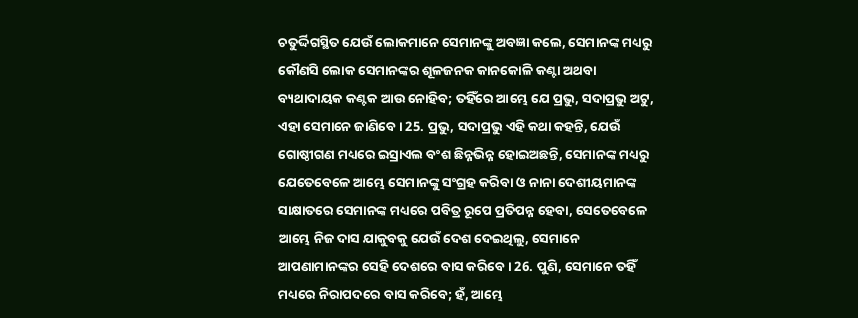ଚତୁର୍ଦ୍ଦିଗସ୍ଥିତ ଯେଉଁ ଲୋକମାନେ ସେମାନଙ୍କୁ ଅବଜ୍ଞା କଲେ, ସେମାନଙ୍କ ମଧ୍ୟରୁ କୌଣସି ଲୋକ ସେମାନଙ୍କର ଶୂଳଜନକ କାନକୋଳି କଣ୍ଟା ଅଥବା ବ୍ୟଥାଦାୟକ କଣ୍ଟକ ଆଉ ନୋହିବ; ତହିଁରେ ଆମ୍ଭେ ଯେ ପ୍ରଭୁ, ସଦାପ୍ରଭୁ ଅଟୁ, ଏହା ସେମାନେ ଜାଣିବେ। 25. ପ୍ରଭୁ, ସଦାପ୍ରଭୁ ଏହି କଥା କହନ୍ତି, ଯେଉଁ ଗୋଷ୍ଠୀଗଣ ମଧ୍ୟରେ ଇସ୍ରାଏଲ ବଂଶ ଛିନ୍ନଭିନ୍ନ ହୋଇଅଛନ୍ତି, ସେମାନଙ୍କ ମଧ୍ୟରୁ ଯେତେବେଳେ ଆମ୍ଭେ ସେମାନଙ୍କୁ ସଂଗ୍ରହ କରିବା ଓ ନାନା ଦେଶୀୟମାନଙ୍କ ସାକ୍ଷାତରେ ସେମାନଙ୍କ ମଧ୍ୟରେ ପବିତ୍ର ରୂପେ ପ୍ରତିପନ୍ନ ହେବା, ସେତେବେଳେ ଆମ୍ଭେ ନିଜ ଦାସ ଯାକୁବକୁ ଯେଉଁ ଦେଶ ଦେଇଥିଲୁ, ସେମାନେ ଆପଣାମାନଙ୍କର ସେହି ଦେଶରେ ବାସ କରିବେ। 26. ପୁଣି, ସେମାନେ ତହିଁ ମଧ୍ୟରେ ନିରାପଦରେ ବାସ କରିବେ; ହଁ, ଆମ୍ଭେ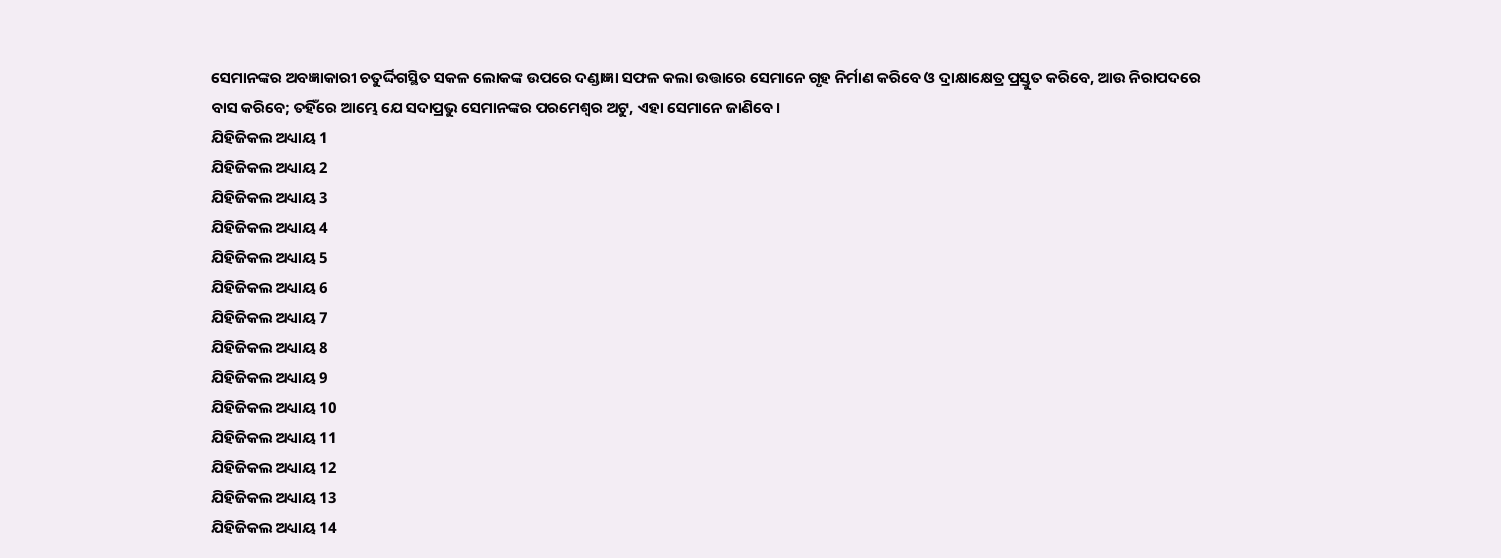ସେମାନଙ୍କର ଅବଜ୍ଞାକାରୀ ଚତୁର୍ଦ୍ଦିଗସ୍ଥିତ ସକଳ ଲୋକଙ୍କ ଉପରେ ଦଣ୍ଡାଜ୍ଞା ସଫଳ କଲା ଉତ୍ତାରେ ସେମାନେ ଗୃହ ନିର୍ମାଣ କରିବେ ଓ ଦ୍ରାକ୍ଷାକ୍ଷେତ୍ର ପ୍ରସ୍ତୁତ କରିବେ, ଆଉ ନିରାପଦରେ ବାସ କରିବେ; ତହିଁରେ ଆମ୍ଭେ ଯେ ସଦାପ୍ରଭୁ ସେମାନଙ୍କର ପରମେଶ୍ୱର ଅଟୁ, ଏହା ସେମାନେ ଜାଣିବେ।
ଯିହିଜିକଲ ଅଧ୍ୟାୟ 1
ଯିହିଜିକଲ ଅଧ୍ୟାୟ 2
ଯିହିଜିକଲ ଅଧ୍ୟାୟ 3
ଯିହିଜିକଲ ଅଧ୍ୟାୟ 4
ଯିହିଜିକଲ ଅଧ୍ୟାୟ 5
ଯିହିଜିକଲ ଅଧ୍ୟାୟ 6
ଯିହିଜିକଲ ଅଧ୍ୟାୟ 7
ଯିହିଜିକଲ ଅଧ୍ୟାୟ 8
ଯିହିଜିକଲ ଅଧ୍ୟାୟ 9
ଯିହିଜିକଲ ଅଧ୍ୟାୟ 10
ଯିହିଜିକଲ ଅଧ୍ୟାୟ 11
ଯିହିଜିକଲ ଅଧ୍ୟାୟ 12
ଯିହିଜିକଲ ଅଧ୍ୟାୟ 13
ଯିହିଜିକଲ ଅଧ୍ୟାୟ 14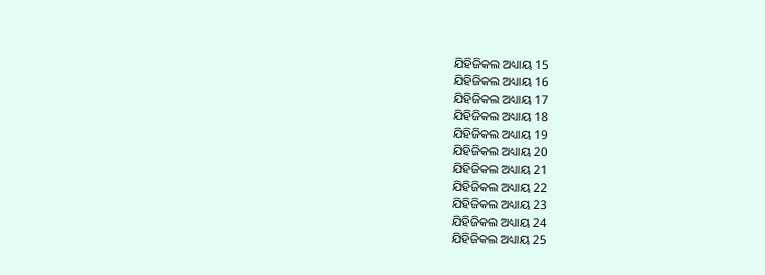ଯିହିଜିକଲ ଅଧ୍ୟାୟ 15
ଯିହିଜିକଲ ଅଧ୍ୟାୟ 16
ଯିହିଜିକଲ ଅଧ୍ୟାୟ 17
ଯିହିଜିକଲ ଅଧ୍ୟାୟ 18
ଯିହିଜିକଲ ଅଧ୍ୟାୟ 19
ଯିହିଜିକଲ ଅଧ୍ୟାୟ 20
ଯିହିଜିକଲ ଅଧ୍ୟାୟ 21
ଯିହିଜିକଲ ଅଧ୍ୟାୟ 22
ଯିହିଜିକଲ ଅଧ୍ୟାୟ 23
ଯିହିଜିକଲ ଅଧ୍ୟାୟ 24
ଯିହିଜିକଲ ଅଧ୍ୟାୟ 25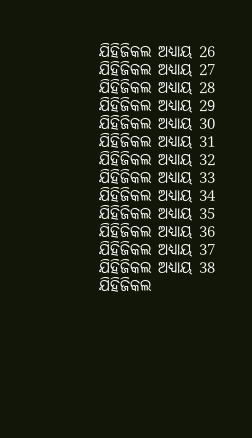ଯିହିଜିକଲ ଅଧ୍ୟାୟ 26
ଯିହିଜିକଲ ଅଧ୍ୟାୟ 27
ଯିହିଜିକଲ ଅଧ୍ୟାୟ 28
ଯିହିଜିକଲ ଅଧ୍ୟାୟ 29
ଯିହିଜିକଲ ଅଧ୍ୟାୟ 30
ଯିହିଜିକଲ ଅଧ୍ୟାୟ 31
ଯିହିଜିକଲ ଅଧ୍ୟାୟ 32
ଯିହିଜିକଲ ଅଧ୍ୟାୟ 33
ଯିହିଜିକଲ ଅଧ୍ୟାୟ 34
ଯିହିଜିକଲ ଅଧ୍ୟାୟ 35
ଯିହିଜିକଲ ଅଧ୍ୟାୟ 36
ଯିହିଜିକଲ ଅଧ୍ୟାୟ 37
ଯିହିଜିକଲ ଅଧ୍ୟାୟ 38
ଯିହିଜିକଲ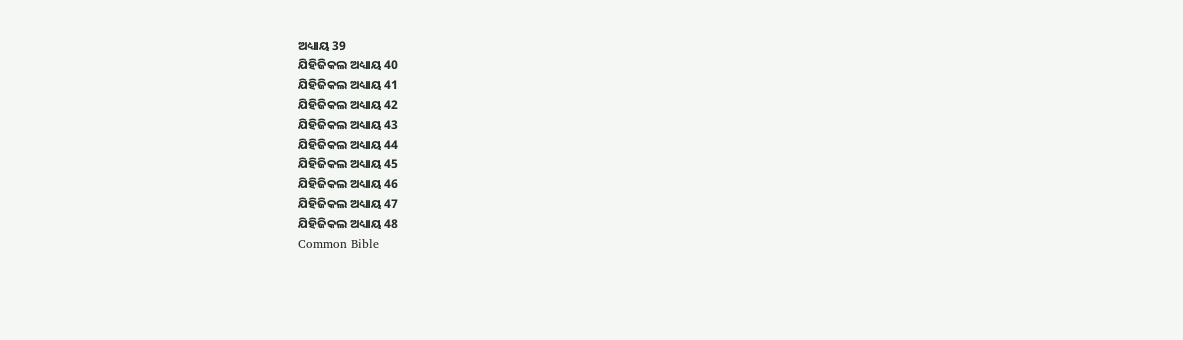ଅଧ୍ୟାୟ 39
ଯିହିଜିକଲ ଅଧ୍ୟାୟ 40
ଯିହିଜିକଲ ଅଧ୍ୟାୟ 41
ଯିହିଜିକଲ ଅଧ୍ୟାୟ 42
ଯିହିଜିକଲ ଅଧ୍ୟାୟ 43
ଯିହିଜିକଲ ଅଧ୍ୟାୟ 44
ଯିହିଜିକଲ ଅଧ୍ୟାୟ 45
ଯିହିଜିକଲ ଅଧ୍ୟାୟ 46
ଯିହିଜିକଲ ଅଧ୍ୟାୟ 47
ଯିହିଜିକଲ ଅଧ୍ୟାୟ 48
Common Bible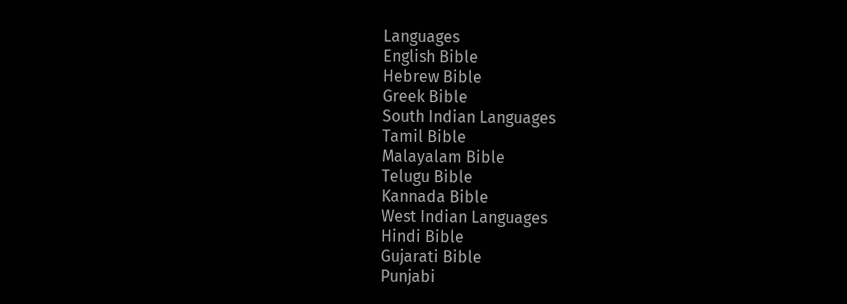Languages
English Bible
Hebrew Bible
Greek Bible
South Indian Languages
Tamil Bible
Malayalam Bible
Telugu Bible
Kannada Bible
West Indian Languages
Hindi Bible
Gujarati Bible
Punjabi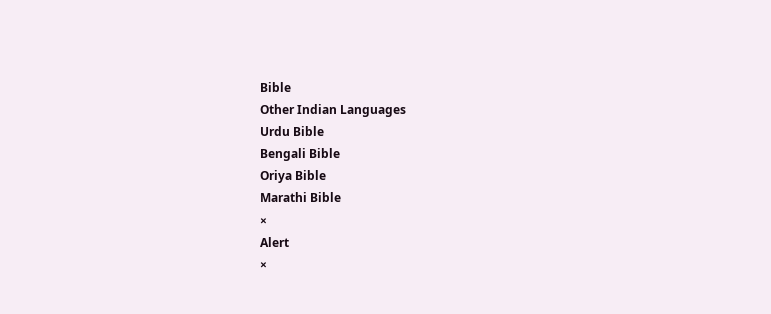Bible
Other Indian Languages
Urdu Bible
Bengali Bible
Oriya Bible
Marathi Bible
×
Alert
×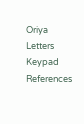Oriya Letters Keypad References